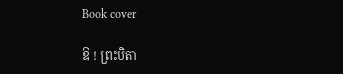Book cover

ឱ ! ព្រះបិតា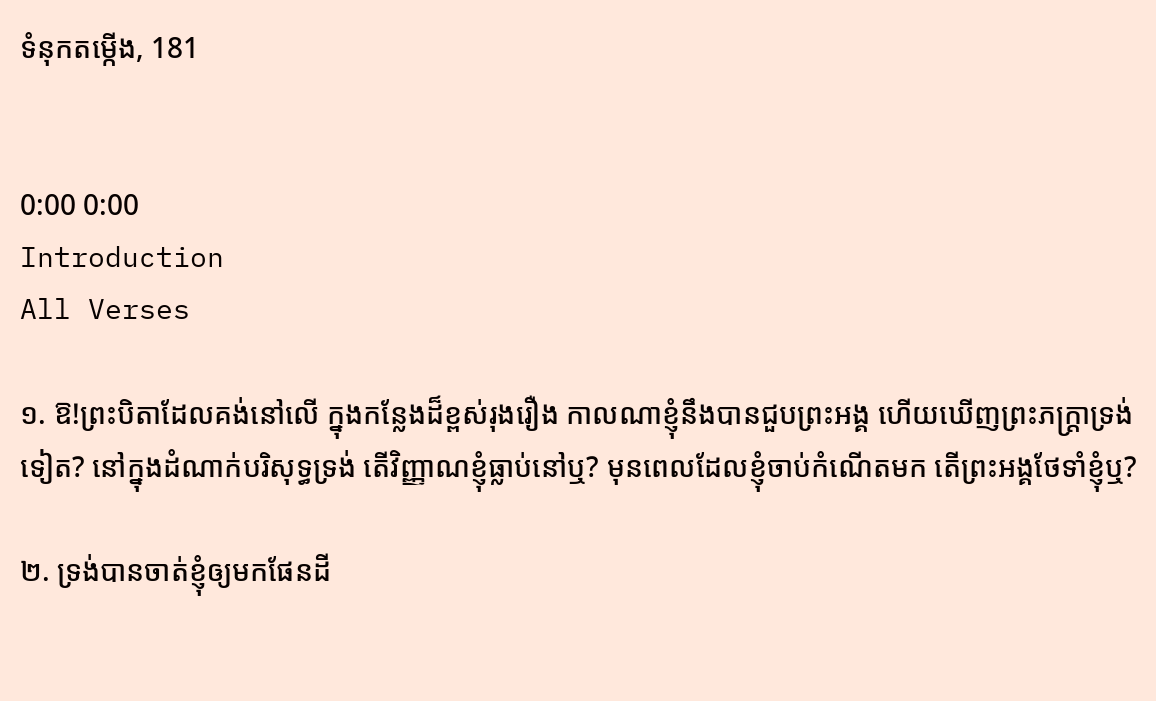ទំនុកតម្កើង, 181


0:00 0:00
Introduction
All Verses

១. ឱ!ព្រះបិតាដែលគង់នៅលើ ក្នុងកន្លែងដ៏ខ្ពស់រុងរឿង កាលណាខ្ញុំនឹងបានជួបព្រះអង្គ ហើយឃើញព្រះភក្ត្រាទ្រង់ទៀត? នៅក្នុងដំណាក់បរិសុទ្ធទ្រង់ តើវិញ្ញាណខ្ញុំធ្លាប់នៅឬ? មុនពេលដែលខ្ញុំចាប់កំណើតមក តើព្រះអង្គថែទាំខ្ញុំឬ?

២. ទ្រង់បានចាត់ខ្ញុំឲ្យមកផែនដី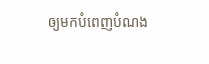ឲ្យមកបំពេញបំណង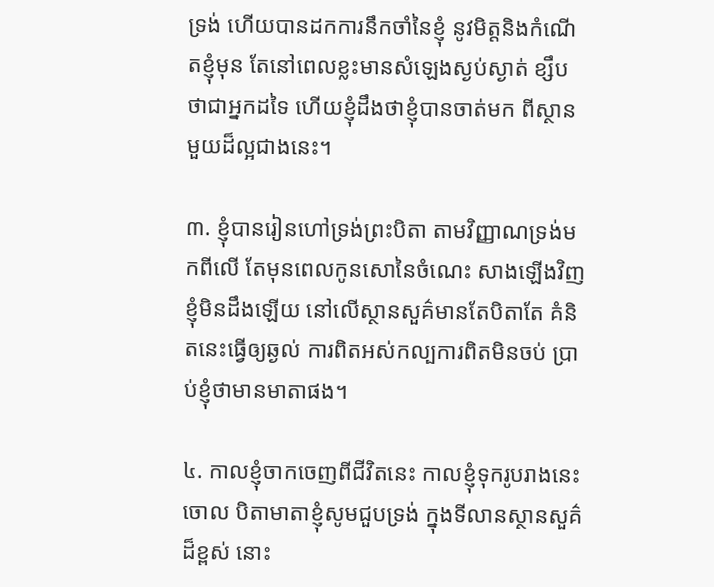ទ្រង់ ហើយបានដកការនឹកចាំនៃខ្ញុំ នូវមិត្តនិងកំណើតខ្ញុំមុន តែនៅពេលខ្លះមានសំឡេងស្ងប់ស្ងាត់ ខ្សឹបថាជាអ្នកដទៃ ហើយខ្ញុំដឹងថាខ្ញុំបានចាត់មក ពីស្ថានមួយដ៏ល្អជាងនេះ។

៣. ខ្ញុំបានរៀនហៅទ្រង់ព្រះបិតា តាមវិញ្ញាណទ្រង់មកពីលើ តែមុនពេលកូនសោនៃចំណេះ សាងឡើងវិញខ្ញុំមិនដឹងឡើយ នៅលើស្ថានសួគ៌មានតែបិតាតែ គំនិតនេះធ្វើឲ្យឆ្ងល់ ការពិតអស់កល្បការពិតមិនចប់ ប្រាប់ខ្ញុំថាមានមាតាផង។

៤. កាលខ្ញុំចាកចេញពីជីវិតនេះ កាលខ្ញុំទុករូបរាងនេះចោល បិតាមាតាខ្ញុំសូមជួបទ្រង់ ក្នុងទីលានស្ថានសួគ៌ដ៏ខ្ពស់ នោះ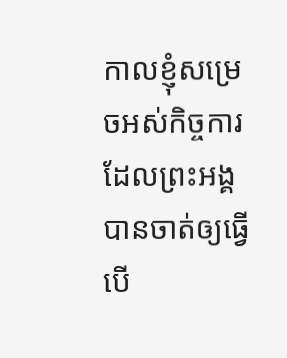កាលខ្ញុំសម្រេចអស់កិច្ចការ ដែលព្រះអង្គបានចាត់ឲ្យធ្វើ បើ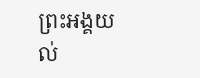ព្រះអង្គយល់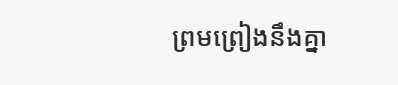ព្រមព្រៀងនឹងគ្នា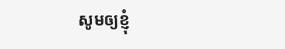សូមឲ្យខ្ញុំ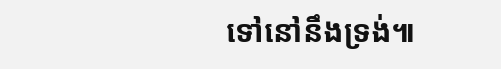ទៅនៅនឹងទ្រង់៕